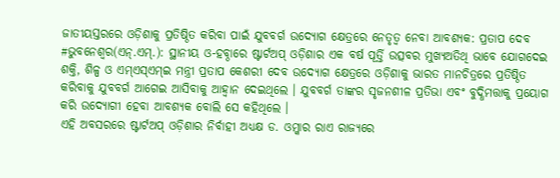ଜାତୀୟସ୍ତରରେ ଓଡ଼ିଶାକୁ ପ୍ରତିଷ୍ଠିତ କରିବା ପାଇଁ ଯୁବବର୍ଗ ଉଦ୍ୟୋଗ କ୍ଷେତ୍ରରେ ନେତୃତ୍ୱ ନେବା ଆବଶ୍ୟକ: ପ୍ରତାପ ଦେବ
#ଭୁବନେଶ୍ୱର(ଏନ୍.ଏମ୍.): ସ୍ଥାନୀୟ ଓ-ହବ୍ଠାରେ ଷ୍ଟାର୍ଟଅପ୍ ଓଡ଼ିଶାର ଏକ ବର୍ଷ ପୂର୍ତ୍ତି ଉତ୍ସବର ମୁଖ୍ୟଅତିଥି ଭାବେ ଯୋଗଦେଇ ଶକ୍ତି, ଶିଳ୍ପ ଓ ଏମ୍ଏସ୍ଏମ୍ଇ ମନ୍ତ୍ରୀ ପ୍ରତାପ କେଶରୀ ଦେବ ଉଦ୍ୟୋଗ କ୍ଷେତ୍ରରେ ଓଡ଼ିଶାକୁ ଭାରତ ମାନଚିତ୍ରରେ ପ୍ରତିଷ୍ଠିତ କରିବାକୁ ଯୁବବର୍ଗ ଆଗେଇ ଆସିବାକୁ ଆହ୍ୱାନ ଦେଇଥିଲେ । ଯୁବବର୍ଗ ତାଙ୍କର ସୃଜନଶୀଳ ପ୍ରତିଭା ଏବଂ ବୁଦ୍ଧିମତ୍ତାକୁ ପ୍ରୟୋଗ କରି ଉଦ୍ୟୋଗୀ ହେବା ଆବଶ୍ୟକ ବୋଲି ସେ କହିଥିଲେ ।
ଏହି ଅବସରରେ ଷ୍ଟାର୍ଟଅପ୍ ଓଡ଼ିଶାର ନିର୍ବାହୀ ଅଧ୍ୟକ୍ଷ ଡ. ଓମ୍କାର ରାଏ ରାଜ୍ୟରେ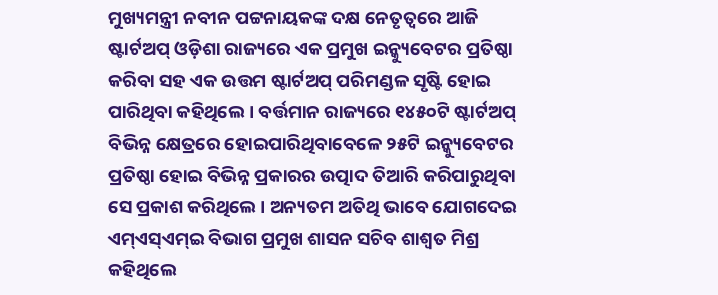ମୁଖ୍ୟମନ୍ତ୍ରୀ ନବୀନ ପଟ୍ଟନାୟକଙ୍କ ଦକ୍ଷ ନେତୃତ୍ୱରେ ଆଜି ଷ୍ଟାର୍ଟଅପ୍ ଓଡ଼ିଶା ରାଜ୍ୟରେ ଏକ ପ୍ରମୁଖ ଇନ୍କ୍ୟୁବେଟର ପ୍ରତିଷ୍ଠା କରିବା ସହ ଏକ ଉତ୍ତମ ଷ୍ଟାର୍ଟଅପ୍ ପରିମଣ୍ଡଳ ସୃଷ୍ଟି ହୋଇ ପାରିଥିବା କହିଥିଲେ । ବର୍ତ୍ତମାନ ରାଜ୍ୟରେ ୧୪୫୦ଟି ଷ୍ଟାର୍ଟଅପ୍ ବିଭିନ୍ନ କ୍ଷେତ୍ରରେ ହୋଇପାରିଥିବାବେଳେ ୨୫ଟି ଇନ୍କ୍ୟୁବେଟର ପ୍ରତିଷ୍ଠା ହୋଇ ବିଭିନ୍ନ ପ୍ରକାରର ଉତ୍ପାଦ ତିଆରି କରିପାରୁଥିବା ସେ ପ୍ରକାଶ କରିଥିଲେ । ଅନ୍ୟତମ ଅତିଥି ଭାବେ ଯୋଗଦେଇ ଏମ୍ଏସ୍ଏମ୍ଇ ବିଭାଗ ପ୍ରମୁଖ ଶାସନ ସଚିବ ଶାଶ୍ୱତ ମିଶ୍ର କହିଥିଲେ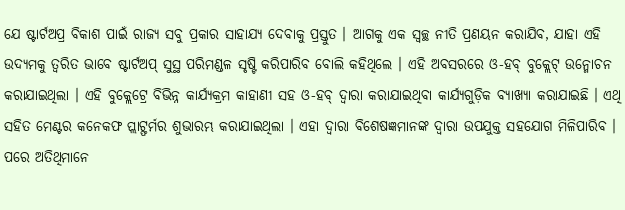ଯେ ଷ୍ଟାର୍ଟଅପ୍ର ବିକାଶ ପାଇଁ ରାଜ୍ୟ ସବୁ ପ୍ରକାର ସାହାଯ୍ୟ ଦେବାକୁ ପ୍ରସ୍ତୁତ । ଆଗକୁ ଏକ ସ୍ୱଚ୍ଛ ନୀତି ପ୍ରଣୟନ କରାଯିବ, ଯାହା ଏହି ଉଦ୍ୟମକୁ ତ୍ୱରିତ ଭାବେ ଷ୍ଟାର୍ଟଅପ୍ ସୁସ୍ଥ ପରିମଣ୍ଡଳ ସୃଷ୍ଟି କରିପାରିବ ବୋଲି କହିଥିଲେ । ଏହି ଅବସରରେ ଓ-ହବ୍ ବୁକ୍ଲେଟ୍ ଉନ୍ମୋଚନ କରାଯାଇଥିଲା । ଏହି ବୁକ୍ଲେଟ୍ରେ ବିଭିନ୍ନ କାର୍ଯ୍ୟକ୍ରମ କାହାଣୀ ସହ ଓ-ହବ୍ ଦ୍ୱାରା କରାଯାଇଥିବା କାର୍ଯ୍ୟଗୁଡ଼ିକ ବ୍ୟାଖ୍ୟା କରାଯାଇଛି । ଏଥି ସହିତ ମେଣ୍ଟର କନେକଫ ପ୍ଲାଟ୍ଫର୍ମର ଶୁଭାରମ୍ଭ କରାଯାଇଥିଲା । ଏହା ଦ୍ୱାରା ବିଶେଷଜ୍ଞମାନଙ୍କ ଦ୍ୱାରା ଉପଯୁକ୍ତ ସହଯୋଗ ମିଳିପାରିବ । ପରେ ଅତିଥିମାନେ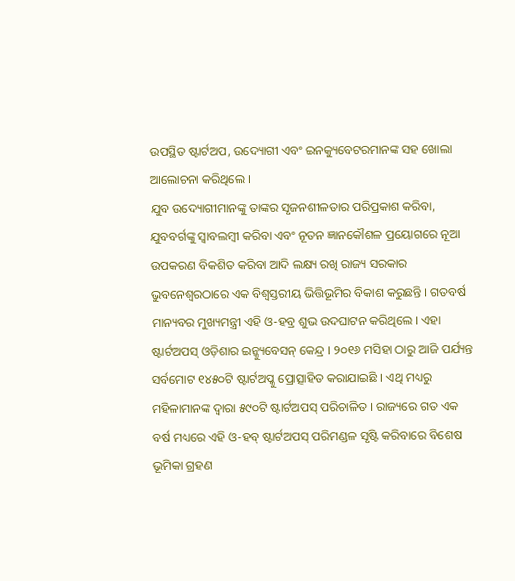ଉପସ୍ଥିତ ଷ୍ଟାର୍ଟଅପ, ଉଦ୍ୟୋଗୀ ଏବଂ ଇନକ୍ୟୁବେଟରମାନଙ୍କ ସହ ଖୋଲା ଆଲୋଚନା କରିଥିଲେ ।
ଯୁବ ଉଦ୍ୟୋଗୀମାନଙ୍କୁ ତାଙ୍କର ସୃଜନଶୀଳତାର ପରିପ୍ରକାଶ କରିବା, ଯୁବବର୍ଗଙ୍କୁ ସ୍ୱାବଲମ୍ବୀ କରିବା ଏବଂ ନୂତନ ଜ୍ଞାନକୌଶଳ ପ୍ରୟୋଗରେ ନୂଆ ଉପକରଣ ବିକଶିତ କରିବା ଆଦି ଲକ୍ଷ୍ୟ ରଖି ରାଜ୍ୟ ସରକାର ଭୁବନେଶ୍ୱରଠାରେ ଏକ ବିଶ୍ୱସ୍ତରୀୟ ଭିତ୍ତିଭୂମିର ବିକାଶ କରୁଛନ୍ତି । ଗତବର୍ଷ ମାନ୍ୟବର ମୁଖ୍ୟମନ୍ତ୍ରୀ ଏହି ଓ-ହବ୍ର ଶୁଭ ଉଦଘାଟନ କରିଥିଲେ । ଏହା ଷ୍ଟାର୍ଟଅପସ୍ ଓଡ଼ିଶାର ଇନ୍କ୍ୟୁବେସନ୍ କେନ୍ଦ୍ର । ୨୦୧୬ ମସିହା ଠାରୁ ଆଜି ପର୍ଯ୍ୟନ୍ତ ସର୍ବମୋଟ ୧୪୫୦ଟି ଷ୍ଟାର୍ଟଅପ୍କୁ ପ୍ରୋତ୍ସାହିତ କରାଯାଇଛି । ଏଥି ମଧ୍ୟରୁ ମହିଳାମାନଙ୍କ ଦ୍ୱାରା ୫୯୦ଟି ଷ୍ଟାର୍ଟଅପସ୍ ପରିଚାଳିତ । ରାଜ୍ୟରେ ଗତ ଏକ ବର୍ଷ ମଧ୍ୟରେ ଏହି ଓ-ହବ୍ ଷ୍ଟାର୍ଟଅପସ୍ ପରିମଣ୍ଡଳ ସୃଷ୍ଟି କରିବାରେ ବିଶେଷ ଭୂମିକା ଗ୍ରହଣ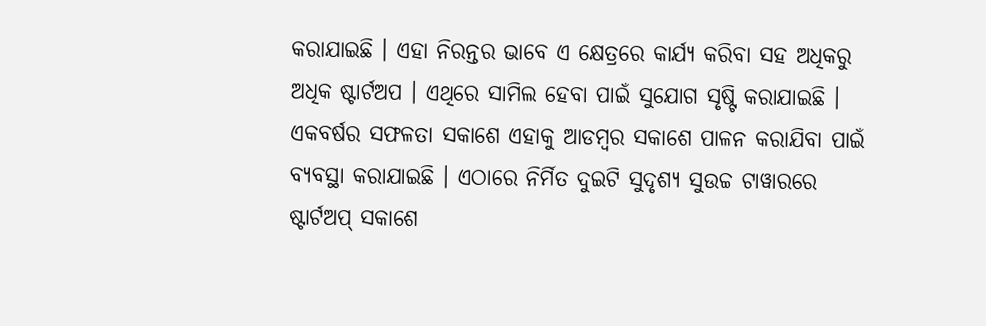କରାଯାଇଛି । ଏହା ନିରନ୍ତର ଭାବେ ଏ କ୍ଷେତ୍ରରେ କାର୍ଯ୍ୟ କରିବା ସହ ଅଧିକରୁ ଅଧିକ ଷ୍ଟାର୍ଟଅପ । ଏଥିରେ ସାମିଲ ହେବା ପାଇଁ ସୁଯୋଗ ସୃଷ୍ଟି କରାଯାଇଛି । ଏକବର୍ଷର ସଫଳତା ସକାଶେ ଏହାକୁ ଆଡମ୍ବର ସକାଶେ ପାଳନ କରାଯିବା ପାଇଁ ବ୍ୟବସ୍ଥା କରାଯାଇଛି । ଏଠାରେ ନିର୍ମିତ ଦୁଇଟି ସୁଦୃଶ୍ୟ ସୁଉଚ୍ଚ ଟାୱାରରେ ଷ୍ଟାର୍ଟଅପ୍ ସକାଶେ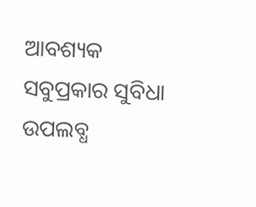ଆବଶ୍ୟକ ସବୁପ୍ରକାର ସୁବିଧା ଉପଲବ୍ଧ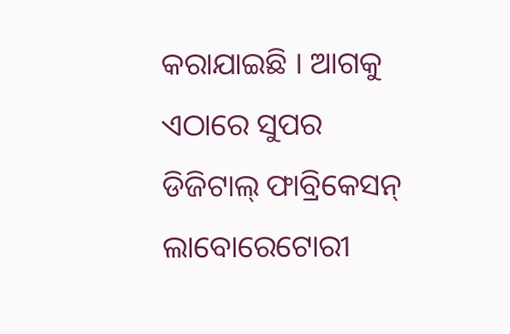କରାଯାଇଛି । ଆଗକୁ ଏଠାରେ ସୁପର ଡିଜିଟାଲ୍ ଫାବ୍ରିକେସନ୍ ଲାବୋରେଟୋରୀ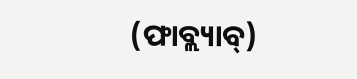(ଫାବ୍ଲ୍ୟାବ୍)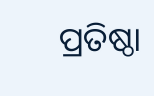ପ୍ରତିଷ୍ଠା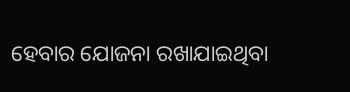ହେବାର ଯୋଜନା ରଖାଯାଇଥିବା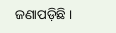ଜଣାପଡ଼ିଛି ।